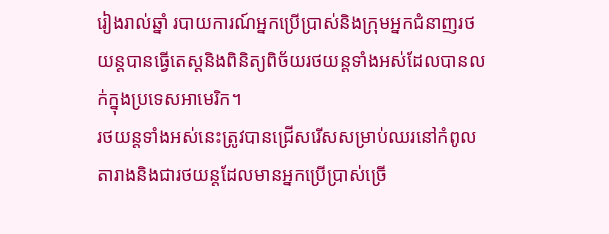រៀងរាល់ឆ្នាំ របាយការណ៍អ្នកប្រើប្រាស់និងក្រុមអ្នកជំនាញរថយន្តបានធ្វើតេស្តនិងពិនិត្យពិច័យរថយន្តទាំងអស់ដែលបានលក់ក្នុងប្រទេសអាមេរិក។
រថយន្តទាំងអស់នេះត្រូវបានជ្រើសរើសសម្រាប់ឈរនៅកំពូលតារាងនិងជារថយន្តដែលមានអ្នកប្រើប្រាស់ច្រើ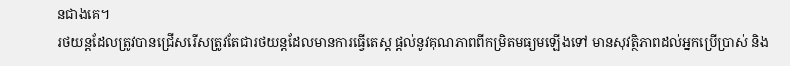នជាងគេ។
រថយន្តដែលត្រូវបានជ្រើសរើសត្រូវតែជារថយន្តដែលមានការធ្វើតេស្ត ផ្ដល់នូវគុណភាពពីកម្រិតមធ្យមឡើងទៅ មានសុវត្ថិភាពដល់អ្នកប្រើប្រាស់ និង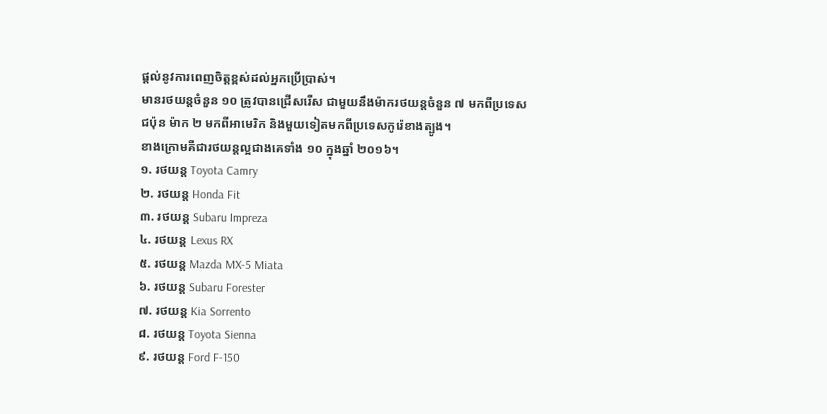ផ្ដល់នូវការពេញចិត្តខ្ពស់ដល់អ្នកប្រើប្រាស់។
មានរថយន្តចំនួន ១០ ត្រូវបានជ្រើសរើស ជាមួយនឹងម៉ាករថយន្តចំនួន ៧ មកពីប្រទេសជប៉ុន ម៉ាក ២ មកពីអាមេរិក និងមួយទៀតមកពីប្រទេសកូរ៉េខាងត្បូង។
ខាងក្រោមគឺជារថយន្តល្អជាងគេទាំង ១០ ក្នុងឆ្នាំ ២០១៦។
១. រថយន្ត Toyota Camry
២. រថយន្ត Honda Fit
៣. រថយន្ត Subaru Impreza
៤. រថយន្ត Lexus RX
៥. រថយន្ត Mazda MX-5 Miata
៦. រថយន្ត Subaru Forester
៧. រថយន្ត Kia Sorrento
៨. រថយន្ត Toyota Sienna
៩. រថយន្ត Ford F-150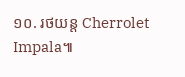១០. រថយន្ត Cherrolet Impala៕